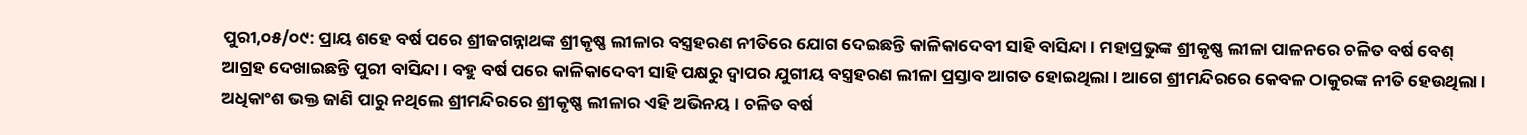ପୁରୀ,୦୫/୦୯: ପ୍ରାୟ ଶହେ ବର୍ଷ ପରେ ଶ୍ରୀଜଗନ୍ନାଥଙ୍କ ଶ୍ରୀକୃଷ୍ଣ ଲୀଳାର ବସ୍ତ୍ରହରଣ ନୀତିରେ ଯୋଗ ଦେଇଛନ୍ତି କାଳିକାଦେବୀ ସାହି ବାସିନ୍ଦା । ମହାପ୍ରଭୁଙ୍କ ଶ୍ରୀକୃଷ୍ଣ ଲୀଳା ପାଳନରେ ଚଳିତ ବର୍ଷ ବେଶ୍ ଆଗ୍ରହ ଦେଖାଇଛନ୍ତି ପୁରୀ ବାସିନ୍ଦା । ବହୁ ବର୍ଷ ପରେ କାଳିକାଦେବୀ ସାହି ପକ୍ଷରୁ ଦ୍ୱାପର ଯୁଗୀୟ ବସ୍ତ୍ରହରଣ ଲୀଳା ପ୍ରସ୍ତାବ ଆଗତ ହୋଇଥିଲା । ଆଗେ ଶ୍ରୀମନ୍ଦିରରେ କେବଳ ଠାକୁରଙ୍କ ନୀତି ହେଉଥିଲା । ଅଧିକାଂଶ ଭକ୍ତ ଜାଣି ପାରୁ ନଥିଲେ ଶ୍ରୀମନ୍ଦିରରେ ଶ୍ରୀକୃଷ୍ଣ ଲୀଳାର ଏହି ଅଭିନୟ । ଚଳିତ ବର୍ଷ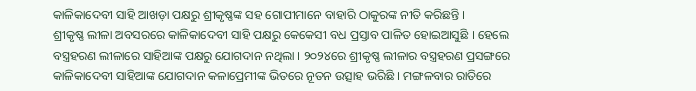କାଳିକାଦେବୀ ସାହି ଆଖଡ଼ା ପକ୍ଷରୁ ଶ୍ରୀକୃଷ୍ଣଙ୍କ ସହ ଗୋପୀମାନେ ବାହାରି ଠାକୁରଙ୍କ ନୀତି କରିଛନ୍ତି ।
ଶ୍ରୀକୃଷ୍ଣ ଲୀଳା ଅବସରରେ କାଳିକାଦେବୀ ସାହି ପକ୍ଷରୁ କେକେସୀ ବଧ ପ୍ରସ୍ତାବ ପାଳିତ ହୋଇଆସୁଛି । ହେଲେ ବସ୍ତ୍ରହରଣ ଲୀଳାରେ ସାହିଆଙ୍କ ପକ୍ଷରୁ ଯୋଗଦାନ ନଥିଲା । ୨୦୨୪ରେ ଶ୍ରୀକୃଷ୍ଣ ଲୀଳାର ବସ୍ତ୍ରହରଣ ପ୍ରସଙ୍ଗରେ କାଳିକାଦେବୀ ସାହିଆଙ୍କ ଯୋଗଦାନ କଳାପ୍ରେମୀଙ୍କ ଭିତରେ ନୂତନ ଉତ୍ସାହ ଭରିଛି । ମଙ୍ଗଳବାର ରାତିରେ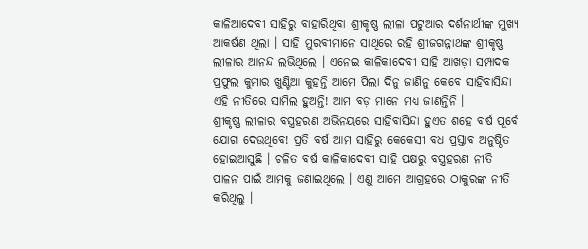କାଳିଆଦେବୀ ସାହିରୁ ବାହାରିଥିବା ଶ୍ରୀକୃଷ୍ଣ ଲୀଳା ପଟୁଆର ଦର୍ଶନାର୍ଥୀଙ୍କ ମୁଖ୍ୟ ଆକର୍ଷଣ ଥିଲା । ସାହି ମୁରବୀମାନେ ସାଥିରେ ରହି ଶ୍ରୀଜଗନ୍ନାଥଙ୍କ ଶ୍ରୀକୃଷ୍ଣ ଲୀଳାର ଆନନ୍ଦ ଲଭିଥିଲେ । ଏନେଇ କାଳିକାଦେବୀ ସାହି ଆଖଡ଼ା ସମ୍ପାଦକ ପ୍ରଫୁଲ କୁମାର ଖୁଣ୍ଟିଆ କୁହନ୍ତି ଆମେ ପିଲା ଦିନୁ ଜାଣିନୁ କେବେ ସାହିବାସିନ୍ଦା ଏହି ନୀତିରେ ସାମିଲ ହୁଅନ୍ତି! ଆମ ବଡ଼ ମାନେ ମଧ୍ୟ ଜାଣନ୍ତିନି ।
ଶ୍ରୀକୃଷ୍ଣ ଲୀଳାର ବସ୍ତ୍ରହରଣ ଅଭିନୟରେ ସାହିବାସିନ୍ଦା ହୁଏତ ଶହେ ବର୍ଷ ପୂର୍ବେ ଯୋଗ ଦେଉଥିବେ! ପ୍ରତି ବର୍ଷ ଆମ ସାହିରୁ କେକେସୀ ବଧ ପ୍ରସ୍ତାବ ଅନୁଷ୍ଠିତ ହୋଇଆସୁଛି । ଚଳିତ ବର୍ଷ କାଳିକାଦେବୀ ସାହି ପକ୍ଷରୁ ବସ୍ତ୍ରହରଣ ନୀତି ପାଳନ ପାଇଁ ଆମକୁ ଜଣାଇଥିଲେ । ଏଣୁ ଆମେ ଆଗ୍ରହରେ ଠାକୁରଙ୍କ ନୀତି କରିଥିଲୁ ।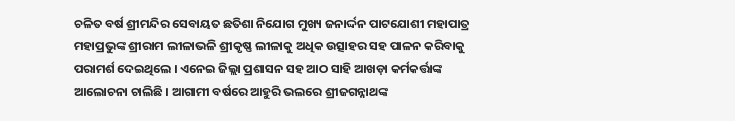ଚଳିତ ବର୍ଷ ଶ୍ରୀମନ୍ଦିର ସେବାୟତ ଛତିଶା ନିଯୋଗ ମୁଖ୍ୟ ଜନାର୍ଦ୍ଦନ ପାଟଯୋଶୀ ମହାପାତ୍ର ମହାପ୍ରଭୁଙ୍କ ଶ୍ରୀରାମ ଲୀଳାଭଳି ଶ୍ରୀକୃଷ୍ଣ ଲୀଳାକୁ ଅଧିକ ଉତ୍ସାହର ସହ ପାଳନ କରିବାକୁ ପରାମର୍ଶ ଦେଇଥିଲେ । ଏନେଇ ଜିଲ୍ଲା ପ୍ରଶାସନ ସହ ଆଠ ସାହି ଆଖଡ଼ା କର୍ମକର୍ତ୍ତାଙ୍କ ଆଲୋଚନା ଚାଲିଛି । ଆଗାମୀ ବର୍ଷରେ ଆହୁରି ଭଲରେ ଶ୍ରୀଜଗନ୍ନାଥଙ୍କ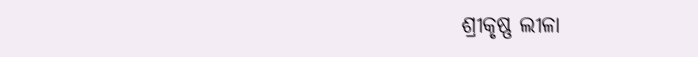ଶ୍ରୀକୃଷ୍ଣ ଲୀଳା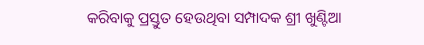କରିବାକୁ ପ୍ରସ୍ତୁତ ହେଉଥିବା ସମ୍ପାଦକ ଶ୍ରୀ ଖୁଣ୍ଟିଆ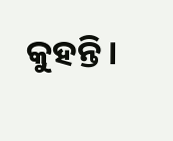କୁହନ୍ତି।